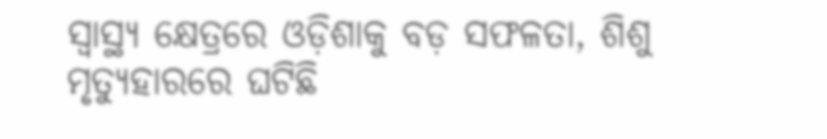ସ୍ୱାସ୍ଥ୍ୟ କ୍ଷେତ୍ରରେ ଓଡ଼ିଶାକୁ ବଡ଼ ସଫଳତା, ଶିଶୁ ମୃତ୍ୟୁହାରରେ ଘଟିଛି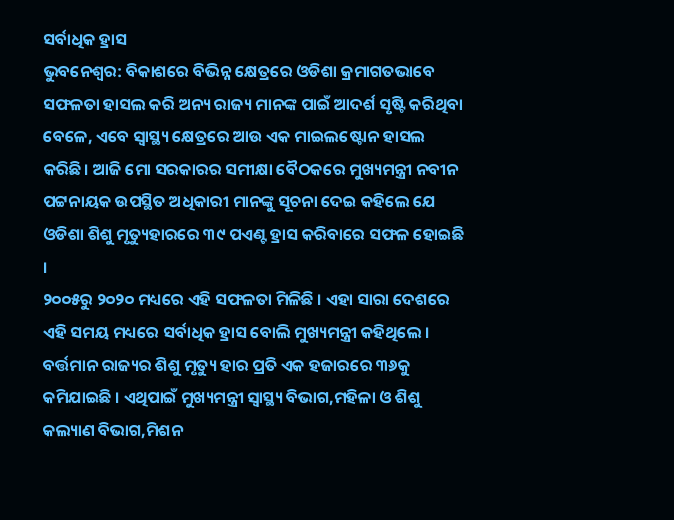ସର୍ବାଧିକ ହ୍ରାସ
ଭୁବନେଶ୍ୱର: ବିକାଶରେ ବିଭିନ୍ନ କ୍ଷେତ୍ରରେ ଓଡିଶା କ୍ରମାଗତଭାବେ ସଫଳତା ହାସଲ କରି ଅନ୍ୟ ରାଜ୍ୟ ମାନଙ୍କ ପାଇଁ ଆଦର୍ଶ ସୃଷ୍ଟି କରିଥିବା ବେଳେ, ଏବେ ସ୍ବାସ୍ଥ୍ୟ କ୍ଷେତ୍ରରେ ଆଉ ଏକ ମାଇଲଷ୍ଟୋନ ହାସଲ କରିଛି। ଆଜି ମୋ ସରକାରର ସମୀକ୍ଷା ବୈଠକରେ ମୁଖ୍ୟମନ୍ତ୍ରୀ ନବୀନ ପଟ୍ଟନାୟକ ଉପସ୍ଥିତ ଅଧିକାରୀ ମାନଙ୍କୁ ସୂଚନା ଦେଇ କହିଲେ ଯେ ଓଡିଶା ଶିଶୁ ମୃତ୍ୟୁହାରରେ ୩୯ ପଏଣ୍ଟ ହ୍ରାସ କରିବାରେ ସଫଳ ହୋଇଛି ।
୨୦୦୫ରୁ ୨୦୨୦ ମଧ୍ୟରେ ଏହି ସଫଳତା ମିଳିଛି । ଏହା ସାରା ଦେଶରେ ଏହି ସମୟ ମଧ୍ୟରେ ସର୍ବାଧିକ ହ୍ରାସ ବୋଲି ମୁଖ୍ୟମନ୍ତ୍ରୀ କହିଥିଲେ । ବର୍ତ୍ତମାନ ରାଜ୍ୟର ଶିଶୁ ମୃତ୍ୟୁ ହାର ପ୍ରତି ଏକ ହଜାରରେ ୩୬କୁ କମିଯାଇଛି । ଏଥିପାଇଁ ମୁଖ୍ୟମନ୍ତ୍ରୀ ସ୍ବାସ୍ଥ୍ୟ ବିଭାଗ,ମହିଳା ଓ ଶିଶୁ କଲ୍ୟାଣ ବିଭାଗ,ମିଶନ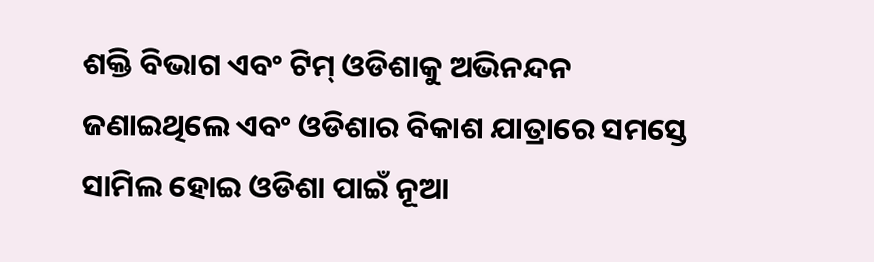ଶକ୍ତି ବିଭାଗ ଏବଂ ଟିମ୍ ଓଡିଶାକୁ ଅଭିନନ୍ଦନ ଜଣାଇଥିଲେ ଏବଂ ଓଡିଶାର ବିକାଶ ଯାତ୍ରାରେ ସମସ୍ତେ ସାମିଲ ହୋଇ ଓଡିଶା ପାଇଁ ନୂଆ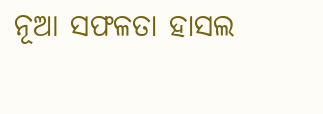ନୂଆ ସଫଳତା ହାସଲ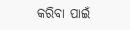କରିବା ପାଇଁ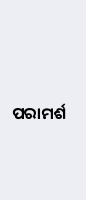ପରାମର୍ଶ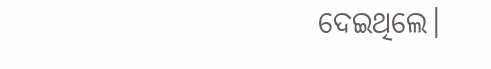ଦେଇଥିଲେ।